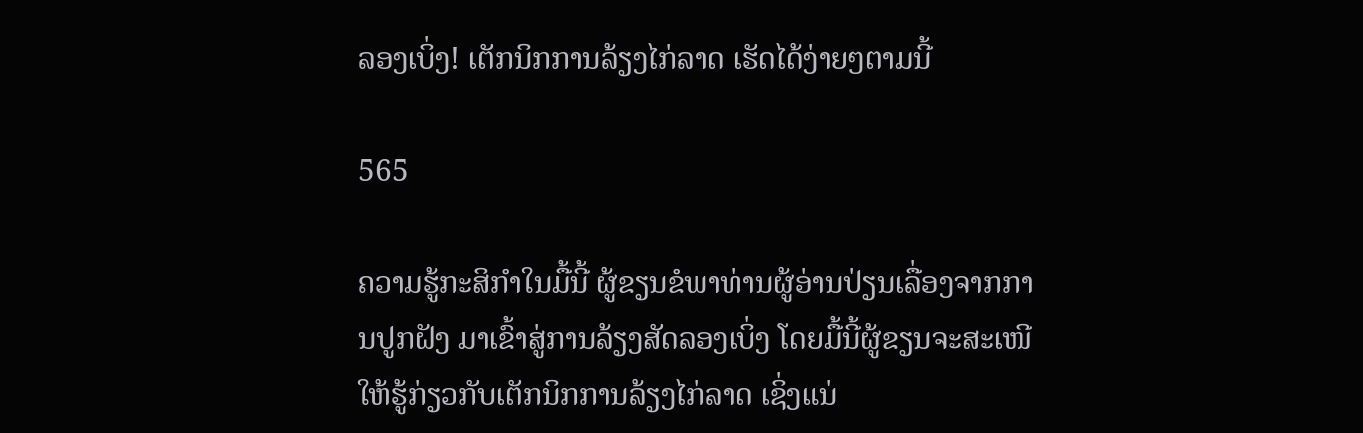ລອງເບິ່ງ! ເຕັກນິກການລ້ຽງໄກ່ລາດ ເຮັດໄດ້ງ່າຍໆຕາມນີ້

565

ຄວາມຮູ້ກະສິກໍາໃນມື້ນີ້ ຜູ້ຂຽນຂໍພາທ່ານຜູ້ອ່ານປ່ຽນເລື່ອງຈາກການປູກຝັງ ມາເຂົ້າສູ່ການລ້ຽງສັດລອງເບິ່ງ ໂດຍມື້ນີ້ຜູ້ຂຽນຈະສະເໜີໃຫ້ຮູ້ກ່ຽວກັບເຕັກນິກການລ້ຽງໄກ່ລາດ ເຊິ່ງແນ່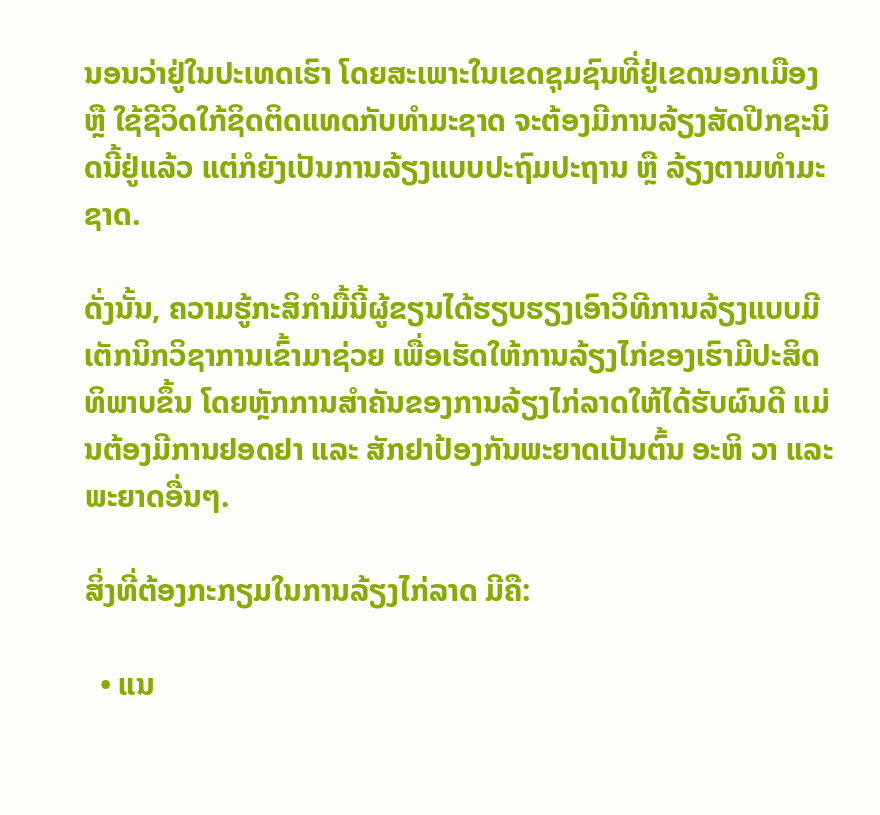ນອນວ່າຢູ່ໃນປະເທດເຮົາ ໂດຍສະເພາະໃນເຂດຊຸມຊົນທີ່ຢູ່ເຂດນອກເມືອງ ຫຼື ໃຊ້ຊີວິດໃກ້ຊິດຕິດແທດກັບທໍາມະຊາດ ຈະຕ້ອງມີການລ້ຽງສັດປີກຊະນິດນີ້ຢູ່ແລ້ວ ແຕ່ກໍຍັງເປັນການລ້ຽງແບບປະຖົມປະຖານ ຫຼື ລ້ຽງຕາມທໍາມະຊາດ.

ດັ່ງນັ້ນ, ຄວາມຮູ້ກະສິກໍາມື້ນີ້ຜູ້ຂຽນໄດ້ຮຽບຮຽງເອົາວິທີການລ້ຽງແບບມີເຕັກນິກວິຊາການເຂົ້າມາຊ່ວຍ ເພື່ອເຮັດໃຫ້ການລ້ຽງໄກ່ຂອງເຮົາມີປະສິດທິພາບຂຶ້ນ ໂດຍຫຼັກການສໍາຄັນຂອງການລ້ຽງໄກ່ລາດໃຫ້ໄດ້ຮັບຜົນດີ ແມ່ນຕ້ອງມີການຢອດຢາ ແລະ ສັກຢາປ້ອງກັນພະຍາດເປັນຕົ້ນ ອະຫິ ວາ ແລະ ພະຍາດອື່ນໆ.

ສິ່ງທີ່ຕ້ອງກະກຽມໃນການລ້ຽງໄກ່ລາດ ມີຄື:

  • ແນ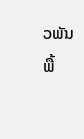ວພັນພື້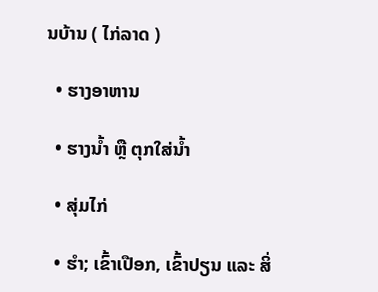ນບ້ານ ( ໄກ່ລາດ )

  • ຮາງອາຫານ

  • ຮາງນໍ້າ ຫຼື ຕຸກໃສ່ນໍ້າ

  • ສຸ່ມໄກ່

  • ຮໍາ; ເຂົ້າເປືອກ, ເຂົ້າປຽນ ແລະ ສິ່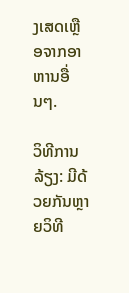ງເສດເຫຼືອຈາກອາຫານອື່ນໆ.

ວິທີການລ້ຽງ: ມີດ້ວຍກັນຫຼາຍວິທີ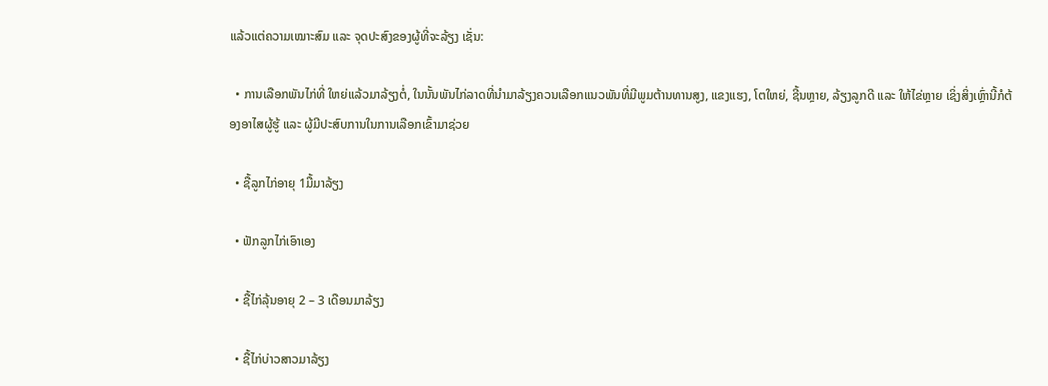ແລ້ວແຕ່ຄວາມເໝາະສົມ ແລະ ຈຸດປະສົງຂອງຜູ້ທີ່ຈະລ້ຽງ ເຊັ່ນ:

  • ການເລືອກພັນໄກ່ທີ່ ໃຫຍ່ແລ້ວມາລ້ຽງຕໍ່, ໃນນັ້ນພັນໄກ່ລາດທີ່ນໍາມາລ້ຽງຄວນເລືອກແນວພັນທີ່ມີພູມຕ້ານທານສູງ, ແຂງແຮງ, ໂຕໃຫຍ່, ຊີ້ນຫຼາຍ, ລ້ຽງລູກດີ ແລະ ໃຫ້ໄຂ່ຫຼາຍ ເຊິ່ງສິ່ງເຫຼົ່ານີ້ກໍຕ້ອງອາໄສຜູ້ຮູ້ ແລະ ຜູ້ມີປະສົບການໃນການເລືອກເຂົ້າມາຊ່ວຍ

  • ຊື້ລູກໄກ່ອາຍຸ 1ມື້ມາລ້ຽງ

  • ຟັກລູກໄກ່ເອົາເອງ

  • ຊື້ໄກ່ລຸ້ນອາຍຸ 2 – 3 ເດືອນມາລ້ຽງ

  • ຊື້ໄກ່ບ່າວສາວມາລ້ຽງ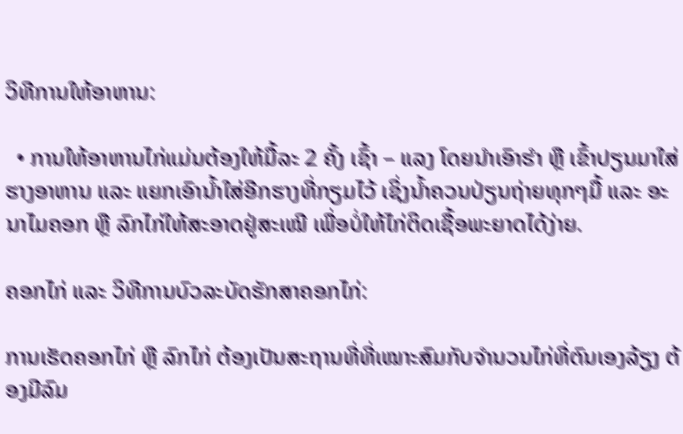ວິທີການໃຫ້ອາຫານ:

  • ການໃຫ້ອາຫານໄກ່ແມ່ນຕ້ອງໃຫ້ມື້ລະ 2 ຄັ້ງ ເຊົ້າ – ແລງ ໂດຍນໍາເອົາຮໍາ ຫຼື ເຂົ້າປຽນມາໃສ່ຮາງອາຫານ ແລະ ແຍກເອົານໍ້າໃສ່ອີກຮາງທີ່ກຽມໄວ້ ເຊິ່ງນໍ້າຄວນປ່ຽນຖ່າຍທຸກໆມື້ ແລະ ອະນາໄມຄອກ ຫຼື ລົກໄກ່ໃຫ້ສະອາດຢູ່ສະເໝີ ເພື່ອບໍ່ໃຫ້ໄກ່ຕິດເຊື້ອພະຍາດໄດ້ງ່າຍ.

ຄອກໄກ່ ແລະ ວິທີການບົວລະບັດຮັກສາຄອກໄກ່:

ການເຮັດຄອກໄກ່ ຫຼື ລົກໄກ່ ຕ້ອງເປັນສະຖານທີ່ທີ່ເໝາະສົມກັບຈໍານວນໄກ່ທີ່ຕົນເອງລ້ຽງ ຕ້ອງມີລົມ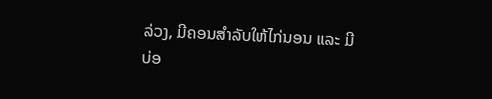ລ່ວງ, ມີຄອນສໍາລັບໃຫ້ໄກ່ນອນ ແລະ ມີບ່ອ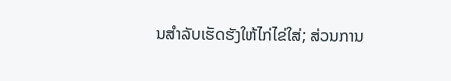ນສໍາລັບເຮັດຮັງໃຫ້ໄກ່ໄຂ່ໃສ່; ສ່ວນການ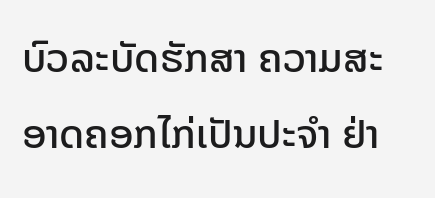ບົວລະບັດຮັກສາ ຄວາມສະອາດຄອກໄກ່ເປັນປະຈໍາ ຢ່າ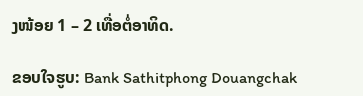ງໜ້ອຍ 1 – 2 ເທື່ອຕໍ່ອາທິດ.

ຂອບໃຈຮູບ: Bank Sathitphong Douangchak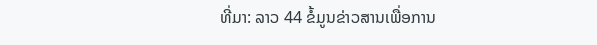ທີ່ມາ: ລາວ 44 ຂໍ້ມູນຂ່າວສານເພື່ອການ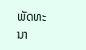ພັດທະນາ